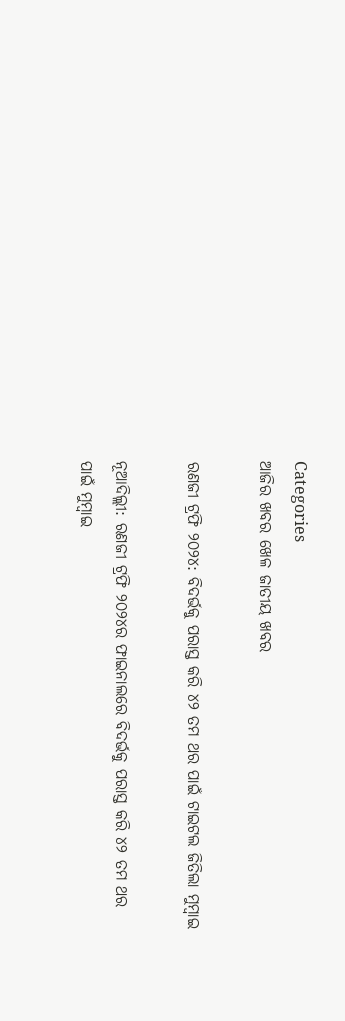Categories
ଆଜିର ଖବର ଖେଳ ଜାତୀୟ ଖବର

ରଣଜୀ ଟ୍ରଫି ୨୦୨୪: ବିଦର୍ଭକୁ ପରାସ୍ତ କରି ୪୨ ତମ ଥର ପାଇଁ ଟାଇଟଲ ଜିତିଲା ମୁମ୍ବାଇ

ନୂଆଦିଲ୍ଲୀ: ରଣଜୀ ଟ୍ରଫି ୨୦୨୪ର ଫାଇନାଲରେ ବିଦର୍ଭକୁ ପରାସ୍ତ କରି ୪୨ ତମ ଥର ପାଇଁ ମୁମ୍ବାଇ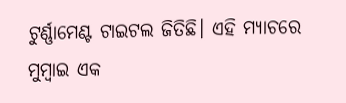ଟୁର୍ଣ୍ଣାମେଣ୍ଟ ଟାଇଟଲ ଜିତିଛି। ଏହି ମ୍ୟାଚରେ ମୁମ୍ବାଇ ଏକ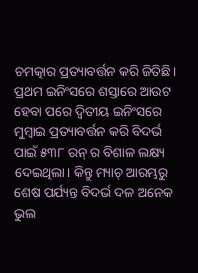ଚମତ୍କାର ପ୍ରତ୍ୟାବର୍ତ୍ତନ କରି ଜିତିଛି। ପ୍ରଥମ ଇନିଂସରେ ଶସ୍ତାରେ ଆଉଟ ହେବା ପରେ ଦ୍ୱିତୀୟ ଇନିଂସରେ ମୁମ୍ବାଇ ପ୍ରତ୍ୟାବର୍ତ୍ତନ କରି ବିଦର୍ଭ ପାଇଁ ୫୩୮ ରନ୍ ର ବିଶାଳ ଲକ୍ଷ୍ୟ ଦେଇଥିଲା। କିନ୍ତୁ ମ୍ୟାଚ୍ ଆରମ୍ଭରୁ ଶେଷ ପର୍ଯ୍ୟନ୍ତ ବିଦର୍ଭ ଦଳ ଅନେକ ଭୁଲ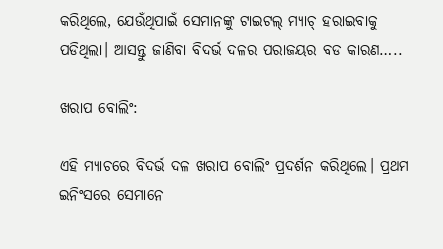କରିଥିଲେ, ଯେଉଁଥିପାଇଁ ସେମାନଙ୍କୁ ଟାଇଟଲ୍ ମ୍ୟାଚ୍ ହରାଇବାକୁ ପଡିଥିଲା। ଆସନ୍ତୁ ଜାଣିବା ବିଦର୍ଭ ଦଳର ପରାଜୟର ବଡ କାରଣ…..

ଖରାପ ବୋଲିଂ:

ଏହି ମ୍ୟାଚରେ ବିଦର୍ଭ ଦଳ ଖରାପ ବୋଲିଂ ପ୍ରଦର୍ଶନ କରିଥିଲେ। ପ୍ରଥମ ଇନିଂସରେ ସେମାନେ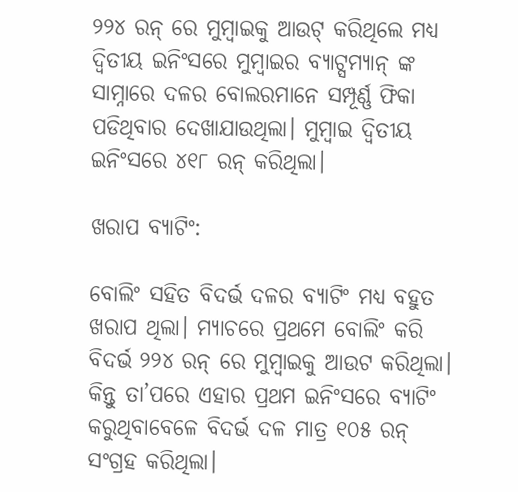୨୨୪ ରନ୍ ରେ ମୁମ୍ବାଇକୁ ଆଉଟ୍ କରିଥିଲେ ମଧ୍ୟ ଦ୍ୱିତୀୟ ଇନିଂସରେ ମୁମ୍ବାଇର ବ୍ୟାଟ୍ସମ୍ୟାନ୍ ଙ୍କ ସାମ୍ନାରେ ଦଳର ବୋଲରମାନେ ସମ୍ପୂର୍ଣ୍ଣ ଫିକା ପଡିଥିବାର ଦେଖାଯାଉଥିଲା। ମୁମ୍ବାଇ ଦ୍ୱିତୀୟ ଇନିଂସରେ ୪୧୮ ରନ୍ କରିଥିଲା।

ଖରାପ ବ୍ୟାଟିଂ:

ବୋଲିଂ ସହିତ ବିଦର୍ଭ ଦଳର ବ୍ୟାଟିଂ ମଧ୍ୟ ବହୁତ ଖରାପ ଥିଲା। ମ୍ୟାଚରେ ପ୍ରଥମେ ବୋଲିଂ କରି ବିଦର୍ଭ ୨୨୪ ରନ୍ ରେ ମୁମ୍ବାଇକୁ ଆଉଟ କରିଥିଲା। କିନ୍ତୁ ତା’ପରେ ଏହାର ପ୍ରଥମ ଇନିଂସରେ ବ୍ୟାଟିଂ କରୁଥିବାବେଳେ ବିଦର୍ଭ ଦଳ ମାତ୍ର ୧୦୫ ରନ୍ ସଂଗ୍ରହ କରିଥିଲା।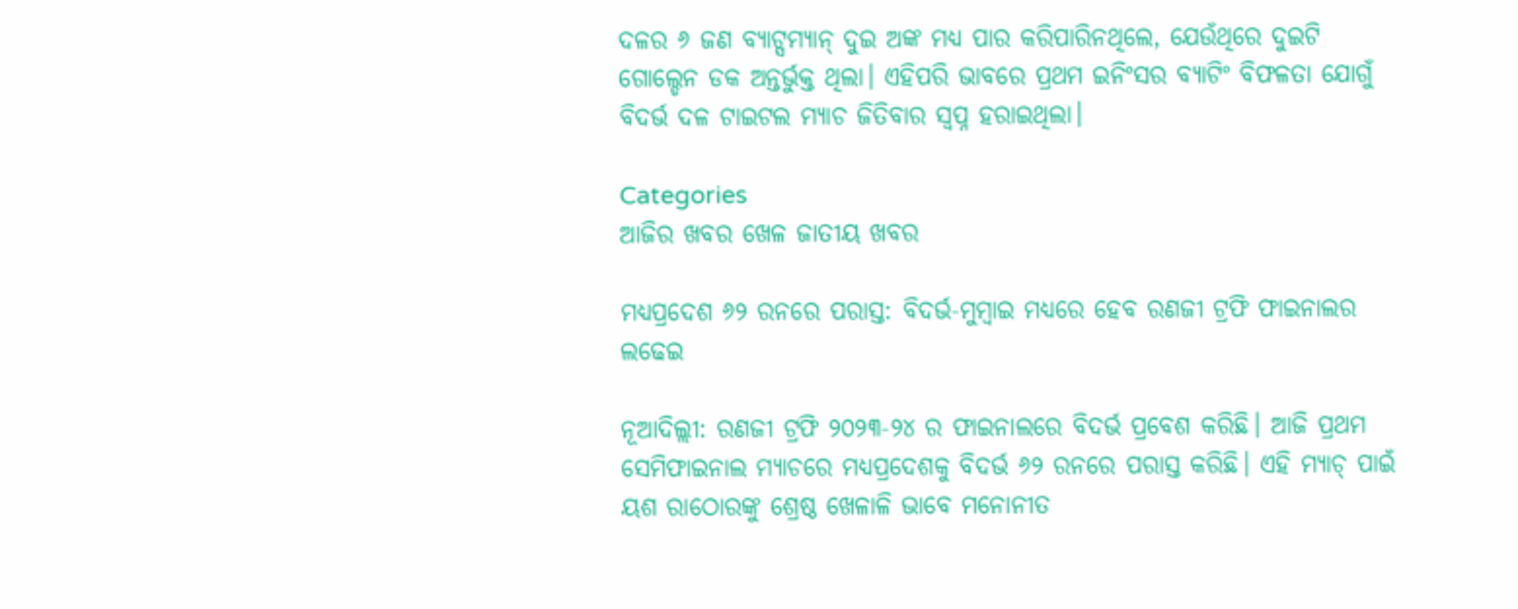ଦଳର ୬ ଜଣ ବ୍ୟାଟ୍ସମ୍ୟାନ୍ ଦୁଇ ଅଙ୍କ ମଧ୍ୟ ପାର କରିପାରିନଥିଲେ, ଯେଉଁଥିରେ ଦୁଇଟି ଗୋଲ୍ଡେନ ଡକ ଅନ୍ତର୍ଭୁକ୍ତ ଥିଲା। ଏହିପରି ଭାବରେ ପ୍ରଥମ ଇନିଂସର ବ୍ୟାଟିଂ ବିଫଳତା ଯୋଗୁଁ ବିଦର୍ଭ ଦଳ ଟାଇଟଲ ମ୍ୟାଚ ଜିତିବାର ସ୍ଵପ୍ନ ହରାଇଥିଲା।

Categories
ଆଜିର ଖବର ଖେଳ ଜାତୀୟ ଖବର

ମଧ୍ୟପ୍ରଦେଶ ୬୨ ରନରେ ପରାସ୍ତ: ବିଦର୍ଭ-ମୁମ୍ବାଇ ମଧ୍ୟରେ ହେବ ରଣଜୀ ଟ୍ରଫି ଫାଇନାଲର ଲଢେଇ

ନୂଆଦିଲ୍ଲୀ: ରଣଜୀ ଟ୍ରଫି ୨୦୨୩-୨୪ ର ଫାଇନାଲରେ ବିଦର୍ଭ ପ୍ରବେଶ କରିଛି। ଆଜି ପ୍ରଥମ ସେମିଫାଇନାଲ ମ୍ୟାଚରେ ମଧ୍ୟପ୍ରଦେଶକୁ ବିଦର୍ଭ ୬୨ ରନରେ ପରାସ୍ତ କରିଛି। ଏହି ମ୍ୟାଚ୍ ପାଇଁ ୟଶ ରାଠୋରଙ୍କୁ ଶ୍ରେଷ୍ଠ ଖେଳାଳି ଭାବେ ମନୋନୀତ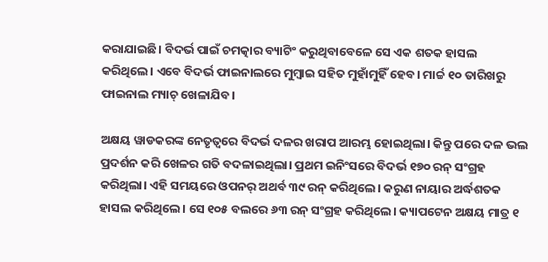କରାଯାଇଛି। ବିଦର୍ଭ ପାଇଁ ଚମତ୍କାର ବ୍ୟାଟିଂ କରୁଥିବାବେଳେ ସେ ଏକ ଶତକ ହାସଲ କରିଥିଲେ। ଏବେ ବିଦର୍ଭ ଫାଇନାଲରେ ମୁମ୍ବାଇ ସହିତ ମୁହାଁମୁହିଁ ହେବ। ମାର୍ଚ୍ଚ ୧୦ ତାରିଖରୁ ଫାଇନାଲ ମ୍ୟାଚ୍ ଖେଳାଯିବ।

ଅକ୍ଷୟ ୱାଡକରଙ୍କ ନେତୃତ୍ଵରେ ବିଦର୍ଭ ଦଳର ଖରାପ ଆରମ୍ଭ ହୋଇଥିଲା। କିନ୍ତୁ ପରେ ଦଳ ଭଲ ପ୍ରଦର୍ଶନ କରି ଖେଳର ଗତି ବଦଳାଇଥିଲା। ପ୍ରଥମ ଇନିଂସରେ ବିଦର୍ଭ ୧୭୦ ରନ୍ ସଂଗ୍ରହ କରିଥିଲା। ଏହି ସମୟରେ ଓପନର୍ ଅଥର୍ବ ୩୯ ରନ୍ କରିଥିଲେ। କରୁଣ ନାୟାର ଅର୍ଦ୍ଧଶତକ ହାସଲ କରିଥିଲେ। ସେ ୧୦୫ ବଲରେ ୬୩ ରନ୍ ସଂଗ୍ରହ କରିଥିଲେ। କ୍ୟାପଟେନ ଅକ୍ଷୟ ମାତ୍ର ୧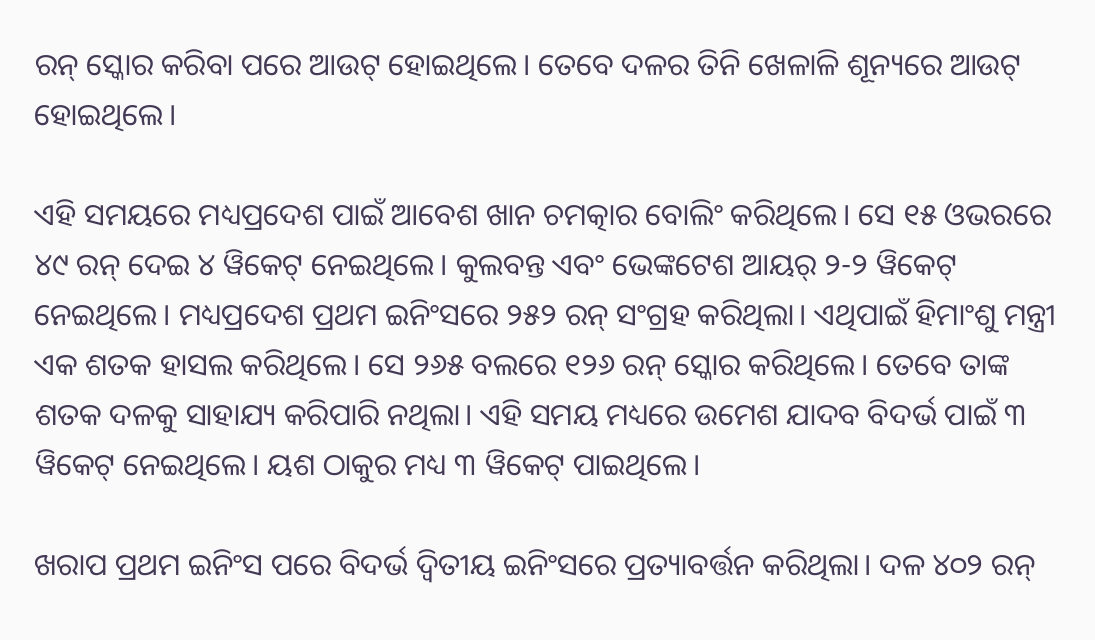ରନ୍ ସ୍କୋର କରିବା ପରେ ଆଉଟ୍ ହୋଇଥିଲେ। ତେବେ ଦଳର ତିନି ଖେଳାଳି ଶୂନ୍ୟରେ ଆଉଟ୍ ହୋଇଥିଲେ।

ଏହି ସମୟରେ ମଧ୍ୟପ୍ରଦେଶ ପାଇଁ ଆବେଶ ଖାନ ଚମତ୍କାର ବୋଲିଂ କରିଥିଲେ। ସେ ୧୫ ଓଭରରେ ୪୯ ରନ୍ ଦେଇ ୪ ୱିକେଟ୍ ନେଇଥିଲେ। କୁଲବନ୍ତ ଏବଂ ଭେଙ୍କଟେଶ ଆୟର୍ ୨-୨ ୱିକେଟ୍ ନେଇଥିଲେ। ମଧ୍ୟପ୍ରଦେଶ ପ୍ରଥମ ଇନିଂସରେ ୨୫୨ ରନ୍ ସଂଗ୍ରହ କରିଥିଲା। ଏଥିପାଇଁ ହିମାଂଶୁ ମନ୍ତ୍ରୀ ଏକ ଶତକ ହାସଲ କରିଥିଲେ। ସେ ୨୬୫ ବଲରେ ୧୨୬ ରନ୍ ସ୍କୋର କରିଥିଲେ। ତେବେ ତାଙ୍କ ଶତକ ଦଳକୁ ସାହାଯ୍ୟ କରିପାରି ନଥିଲା। ଏହି ସମୟ ମଧ୍ୟରେ ଉମେଶ ଯାଦବ ବିଦର୍ଭ ପାଇଁ ୩ ୱିକେଟ୍ ନେଇଥିଲେ। ୟଶ ଠାକୁର ମଧ୍ୟ ୩ ୱିକେଟ୍ ପାଇଥିଲେ।

ଖରାପ ପ୍ରଥମ ଇନିଂସ ପରେ ବିଦର୍ଭ ଦ୍ୱିତୀୟ ଇନିଂସରେ ପ୍ରତ୍ୟାବର୍ତ୍ତନ କରିଥିଲା। ଦଳ ୪୦୨ ରନ୍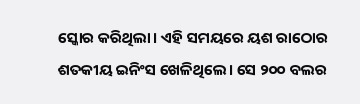ସ୍କୋର କରିଥିଲା। ଏହି ସମୟରେ ୟଶ ରାଠୋର ଶତକୀୟ ଇନିଂସ ଖେଳିଥିଲେ। ସେ ୨୦୦ ବଲର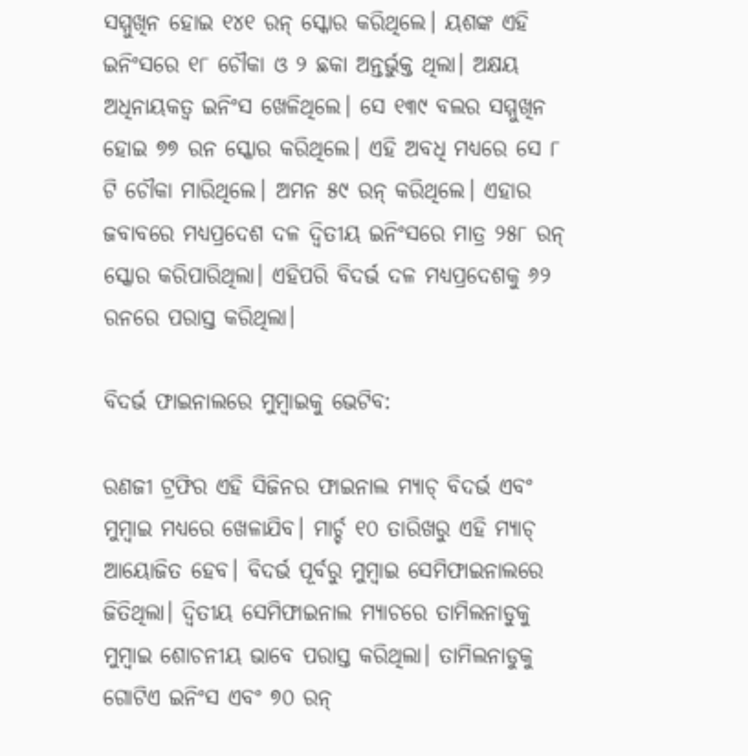ସମ୍ମୁଖିନ ହୋଇ ୧୪୧ ରନ୍ ସ୍କୋର କରିଥିଲେ। ୟଶଙ୍କ ଏହି ଇନିଂସରେ ୧୮ ଚୌକା ଓ ୨ ଛକା ଅନ୍ତର୍ଭୁକ୍ତ ଥିଲା। ଅକ୍ଷୟ ଅଧିନାୟକତ୍ଵ ଇନିଂସ ଖେଳିଥିଲେ। ସେ ୧୩୯ ବଲର ସମ୍ମୁଖିନ ହୋଇ ୭୭ ରନ ସ୍କୋର କରିଥିଲେ। ଏହି ଅବଧି ମଧ୍ୟରେ ସେ ୮ ଟି ଚୌକା ମାରିଥିଲେ। ଅମନ ୫୯ ରନ୍ କରିଥିଲେ। ଏହାର ଜବାବରେ ମଧ୍ୟପ୍ରଦେଶ ଦଳ ଦ୍ୱିତୀୟ ଇନିଂସରେ ମାତ୍ର ୨୫୮ ରନ୍ ସ୍କୋର କରିପାରିଥିଲା। ଏହିପରି ବିଦର୍ଭ ଦଳ ମଧ୍ୟପ୍ରଦେଶକୁ ୬୨ ରନରେ ପରାସ୍ତ କରିଥିଲା।

ବିଦର୍ଭ ଫାଇନାଲରେ ମୁମ୍ବାଇକୁ ଭେଟିବ:

ରଣଜୀ ଟ୍ରଫିର ଏହି ସିଜିନର ଫାଇନାଲ ମ୍ୟାଚ୍ ବିଦର୍ଭ ଏବଂ ମୁମ୍ବାଇ ମଧ୍ୟରେ ଖେଳାଯିବ। ମାର୍ଚ୍ଚ ୧୦ ତାରିଖରୁ ଏହି ମ୍ୟାଚ୍ ଆୟୋଜିତ ହେବ। ବିଦର୍ଭ ପୂର୍ବରୁ ମୁମ୍ବାଇ ସେମିଫାଇନାଲରେ ଜିତିଥିଲା। ଦ୍ୱିତୀୟ ସେମିଫାଇନାଲ ମ୍ୟାଚରେ ତାମିଲନାଡୁକୁ ମୁମ୍ବାଇ ଶୋଚନୀୟ ଭାବେ ପରାସ୍ତ କରିଥିଲା। ତାମିଲନାଡୁକୁ ଗୋଟିଏ ଇନିଂସ ଏବଂ ୭୦ ରନ୍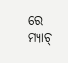ରେ ମ୍ୟାଚ୍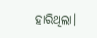ହାରିଥିଲା।